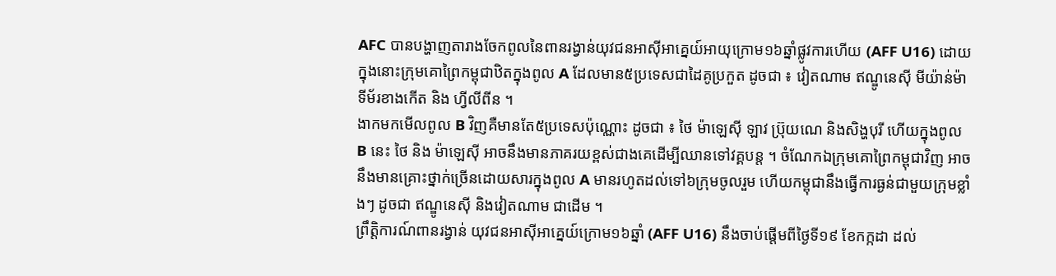AFC បានបង្ហាញតារាងចែកពូលនៃពានរង្វាន់យុវជនអាស៊ីអាគ្នេយ៍អាយុក្រោម១៦ឆ្នាំផ្លូវការហើយ (AFF U16) ដោយក្នុងនោះក្រុមគោព្រៃកម្ពុជាឋិតក្នុងពូល A ដែលមាន៥ប្រទេសជាដៃគូប្រកួត ដូចជា ៖ វៀតណាម ឥណ្ឌូនេស៊ី មីយ៉ាន់ម៉ា ទីម័រខាងកើត និង ហ្វីលីពីន ។
ងាកមកមើលពូល B វិញគឺមានតែ៥ប្រទេសប៉ុណ្ណោះ ដូចជា ៖ ថៃ ម៉ាឡេស៊ី ឡាវ ប្រ៊ុយណេ និងសិង្ហបុរី ហើយក្នុងពូល B នេះ ថៃ និង ម៉ាឡេស៊ី អាចនឹងមានភាគរយខ្ពស់ជាងគេដើម្បីឈានទៅវគ្គបន្ត ។ ចំណែកឯក្រុមគោព្រៃកម្ពុជាវិញ អាចនឹងមានគ្រោះថ្នាក់ច្រើនដោយសារក្នុងពូល A មានរហូតដល់ទៅ៦ក្រុមចូលរួម ហើយកម្ពុជានឹងធ្វើការធ្ងន់ជាមួយក្រុមខ្លាំងៗ ដូចជា ឥណ្ឌូនេស៊ី និងវៀតណាម ជាដើម ។
ព្រឹត្តិការណ៍ពានរង្វាន់ យុវជនអាស៊ីអាគ្នេយ៍ក្រោម១៦ឆ្នាំ (AFF U16) នឹងចាប់ផ្តើមពីថ្ងៃទី១៩ ខែកក្កដា ដល់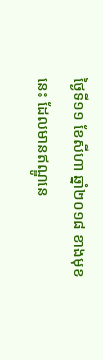ថ្ងៃទី១១ ខែសីហា ឆ្នាំ២០១៨ ខាងមុខនេះ ដែលមានឥណ្ឌូនេ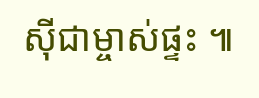ស៊ីជាម្ចាស់ផ្ទះ ៕